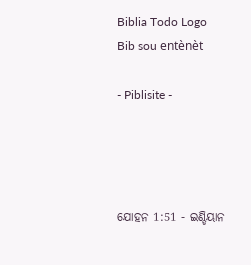Biblia Todo Logo
Bib sou entènèt

- Piblisite -




ଯୋହନ 1:51 - ଇଣ୍ଡିୟାନ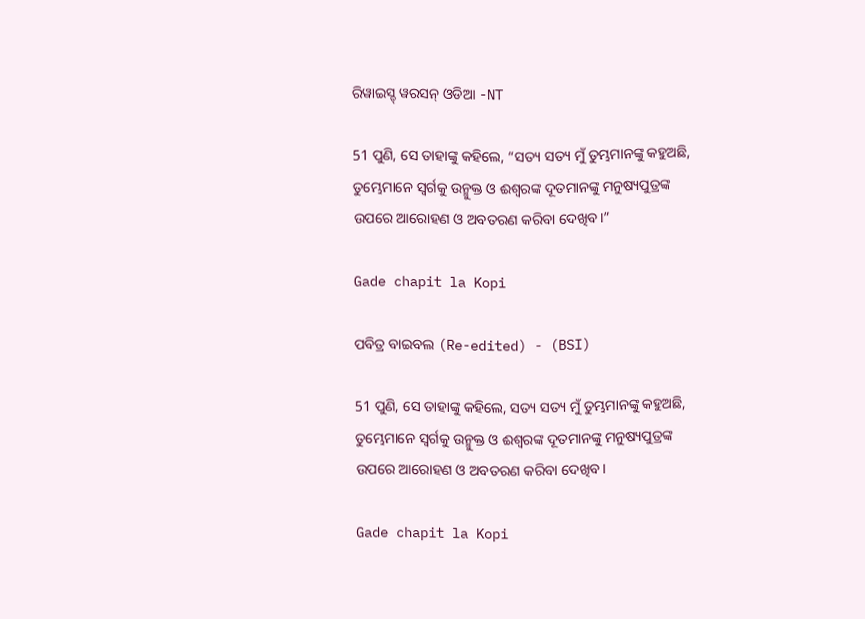ରିୱାଇସ୍ଡ୍ ୱରସନ୍ ଓଡିଆ -NT

51 ପୁଣି, ସେ ତାହାଙ୍କୁ କହିଲେ, “ସତ୍ୟ ସତ୍ୟ ମୁଁ ତୁମ୍ଭମାନଙ୍କୁ କହୁଅଛି, ତୁମ୍ଭେମାନେ ସ୍ୱର୍ଗକୁ ଉନ୍ମୁକ୍ତ ଓ ଈଶ୍ବରଙ୍କ ଦୂତମାନଙ୍କୁ ମନୁଷ୍ୟପୁତ୍ରଙ୍କ ଉପରେ ଆରୋହଣ ଓ ଅବତରଣ କରିବା ଦେଖିବ।”

Gade chapit la Kopi

ପବିତ୍ର ବାଇବଲ (Re-edited) - (BSI)

51 ପୁଣି, ସେ ତାହାଙ୍କୁ କହିଲେ, ସତ୍ୟ ସତ୍ୟ ମୁଁ ତୁମ୍ଭମାନଙ୍କୁ କହୁଅଛି, ତୁମ୍ଭେମାନେ ସ୍ଵର୍ଗକୁ ଉନ୍ମୁକ୍ତ ଓ ଈଶ୍ଵରଙ୍କ ଦୂତମାନଙ୍କୁ ମନୁଷ୍ୟପୁତ୍ରଙ୍କ ଉପରେ ଆରୋହଣ ଓ ଅବତରଣ କରିବା ଦେଖିବ।

Gade chapit la Kopi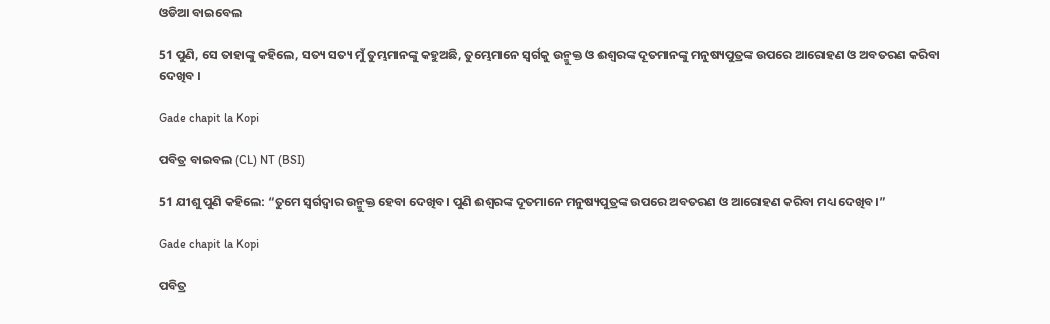ଓଡିଆ ବାଇବେଲ

51 ପୁଣି, ସେ ତାହାଙ୍କୁ କହିଲେ, ସତ୍ୟ ସତ୍ୟ ମୁଁ ତୁମ୍ଭମାନଙ୍କୁ କହୁଅଛି, ତୁମ୍ଭେମାନେ ସ୍ୱର୍ଗକୁ ଉନ୍ମୁକ୍ତ ଓ ଈଶ୍ୱରଙ୍କ ଦୂତମାନଙ୍କୁ ମନୁଷ୍ୟପୁତ୍ରଙ୍କ ଉପରେ ଆରୋହଣ ଓ ଅବତରଣ କରିବା ଦେଖିବ ।

Gade chapit la Kopi

ପବିତ୍ର ବାଇବଲ (CL) NT (BSI)

51 ଯୀଶୁ ପୁଣି କହିଲେ: “ତୁମେ ସ୍ୱର୍ଗଦ୍ୱାର ଉନ୍ମୁକ୍ତ ହେବା ଦେଖିବ। ପୁଣି ଈଶ୍ୱରଙ୍କ ଦୂତମାନେ ମନୁଷ୍ୟପୁତ୍ରଙ୍କ ଉପରେ ଅବତରଣ ଓ ଆରୋହଣ କରିବା ମଧ୍ୟ ଦେଖିବ।”

Gade chapit la Kopi

ପବିତ୍ର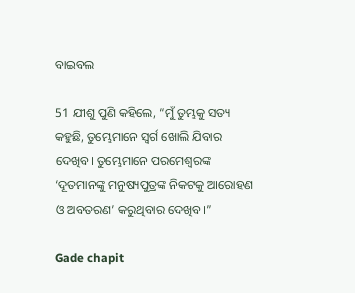ବାଇବଲ

51 ଯୀଶୁ ପୁଣି କହିଲେ, “ମୁଁ ତୁମ୍ଭକୁ ସତ୍ୟ କହୁଛି, ତୁମ୍ଭେମାନେ ସ୍ୱର୍ଗ ଖୋଲି ଯିବାର ଦେଖିବ। ତୁମ୍ଭେମାନେ ପରମେଶ୍ୱରଙ୍କ ‘ଦୂତମାନଙ୍କୁ ମନୁଷ୍ୟପୁତ୍ରଙ୍କ ନିକଟକୁ ଆରୋହଣ ଓ ଅବତରଣ’ କରୁଥିବାର ଦେଖିବ।”

Gade chapit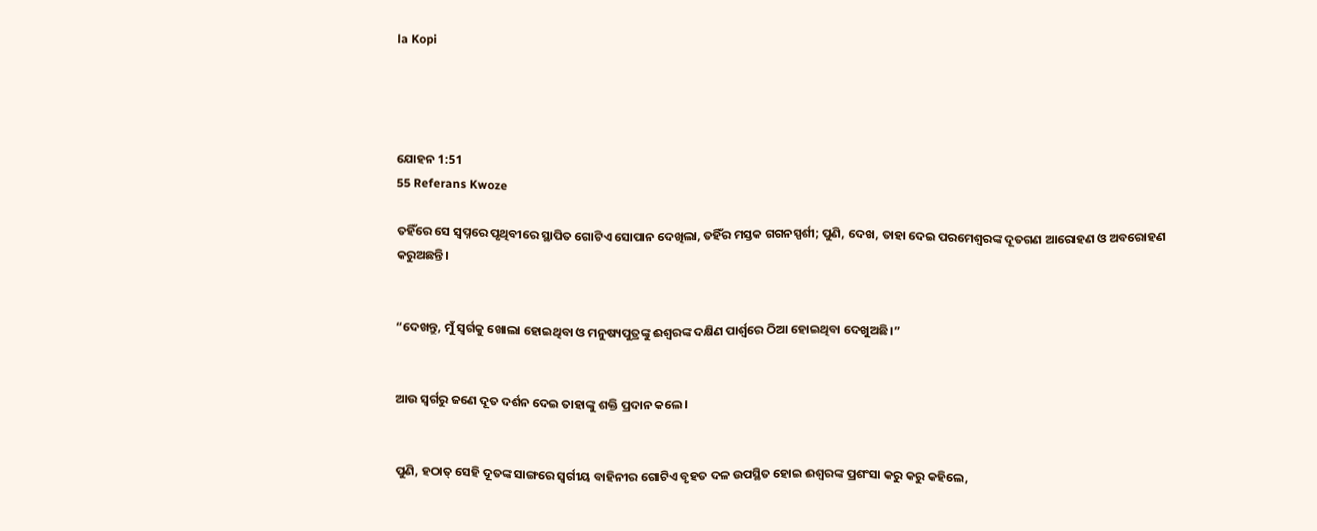la Kopi




ଯୋହନ 1:51
55 Referans Kwoze

ତହିଁରେ ସେ ସ୍ୱପ୍ନରେ ପୃଥିବୀରେ ସ୍ଥାପିତ ଗୋଟିଏ ସୋପାନ ଦେଖିଲା, ତହିଁର ମସ୍ତକ ଗଗନସ୍ପର୍ଶୀ; ପୁଣି, ଦେଖ, ତାହା ଦେଇ ପରମେଶ୍ୱରଙ୍କ ଦୂତଗଣ ଆରୋହଣ ଓ ଅବରୋହଣ କରୁଅଛନ୍ତି।


“ଦେଖନ୍ତୁ, ମୁଁ ସ୍ୱର୍ଗକୁ ଖୋଲା ହୋଇଥିବା ଓ ମନୁଷ୍ୟପୁତ୍ରଙ୍କୁ ଈଶ୍ବରଙ୍କ ଦକ୍ଷିଣ ପାର୍ଶ୍ୱରେ ଠିଆ ହୋଇଥିବା ଦେଖୁଅଛି।”


ଆଉ ସ୍ୱର୍ଗରୁ ଜଣେ ଦୂତ ଦର୍ଶନ ଦେଇ ତାହାଙ୍କୁ ଶକ୍ତି ପ୍ରଦାନ କଲେ।


ପୁଣି, ହଠାତ୍‍ ସେହି ଦୂତଙ୍କ ସାଙ୍ଗରେ ସ୍ୱର୍ଗୀୟ ବାହିନୀର ଗୋଟିଏ ବୃହତ ଦଳ ଉପସ୍ଥିତ ହୋଇ ଈଶ୍ବରଙ୍କ ପ୍ରଶଂସା କରୁ କରୁ କହିଲେ,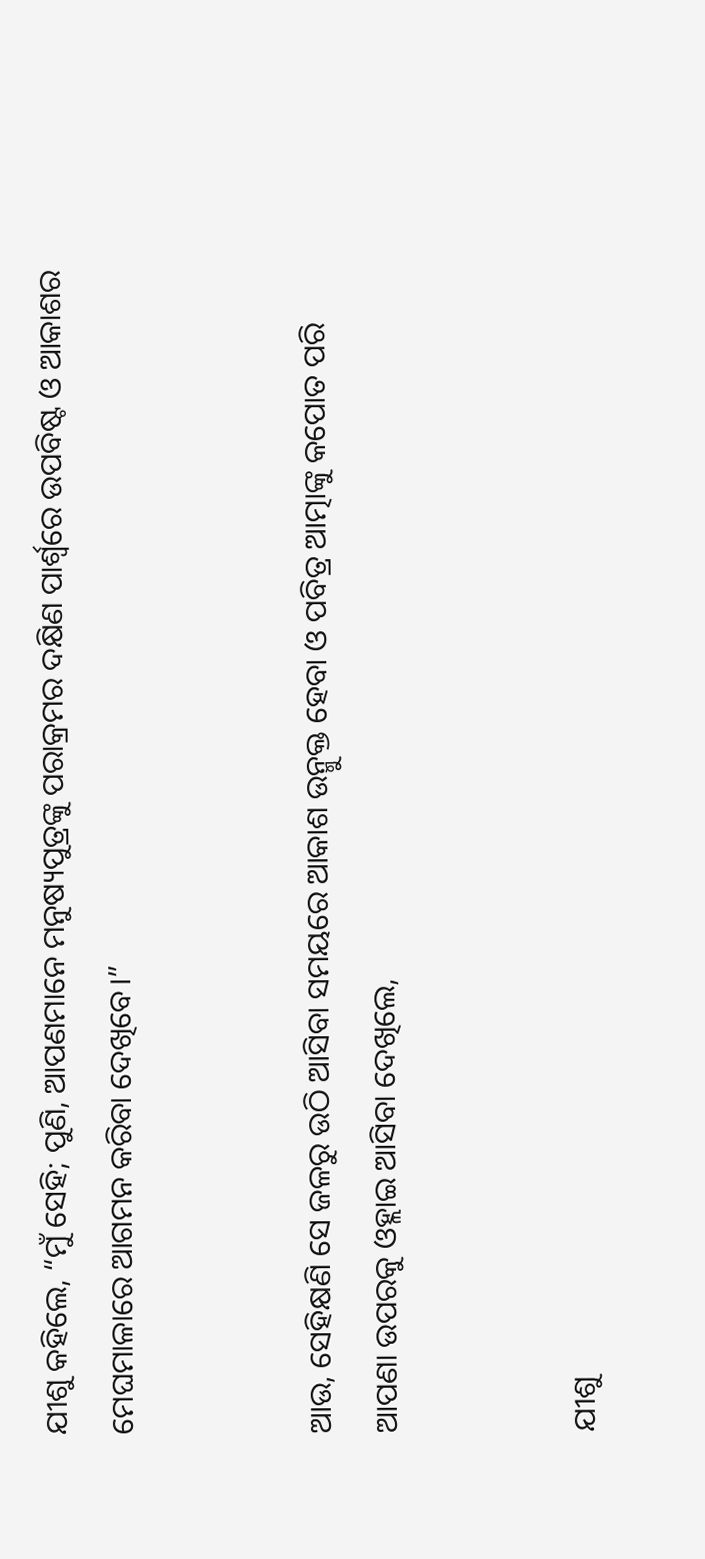ଯୀଶୁ କହିଲେ, “ମୁଁ ସେହି; ପୁଣି, ଆପଣମାନେ ମନୁଷ୍ୟପୁତ୍ରଙ୍କୁ ପରାକ୍ରମର ଦକ୍ଷିଣ ପାର୍ଶ୍ୱରେ ଉପବିଷ୍ଟ ଓ ଆକାଶର ମେଘମାଳାରେ ଆଗମନ କରିବା ଦେଖିବେ।”


ଆଉ, ସେହିକ୍ଷଣି ସେ ଜଳରୁ ଉଠି ଆସିବା ସମୟରେ ଆକାଶ ଉନ୍ମୁକ୍ତ ହେବା ଓ ପବିତ୍ର ଆତ୍ମାଙ୍କୁ କପୋତ ପରି ଆପଣା ଉପରକୁ ଓହ୍ଲାଇ ଆସିବା ଦେଖିଲେ,


ଯୀଶୁ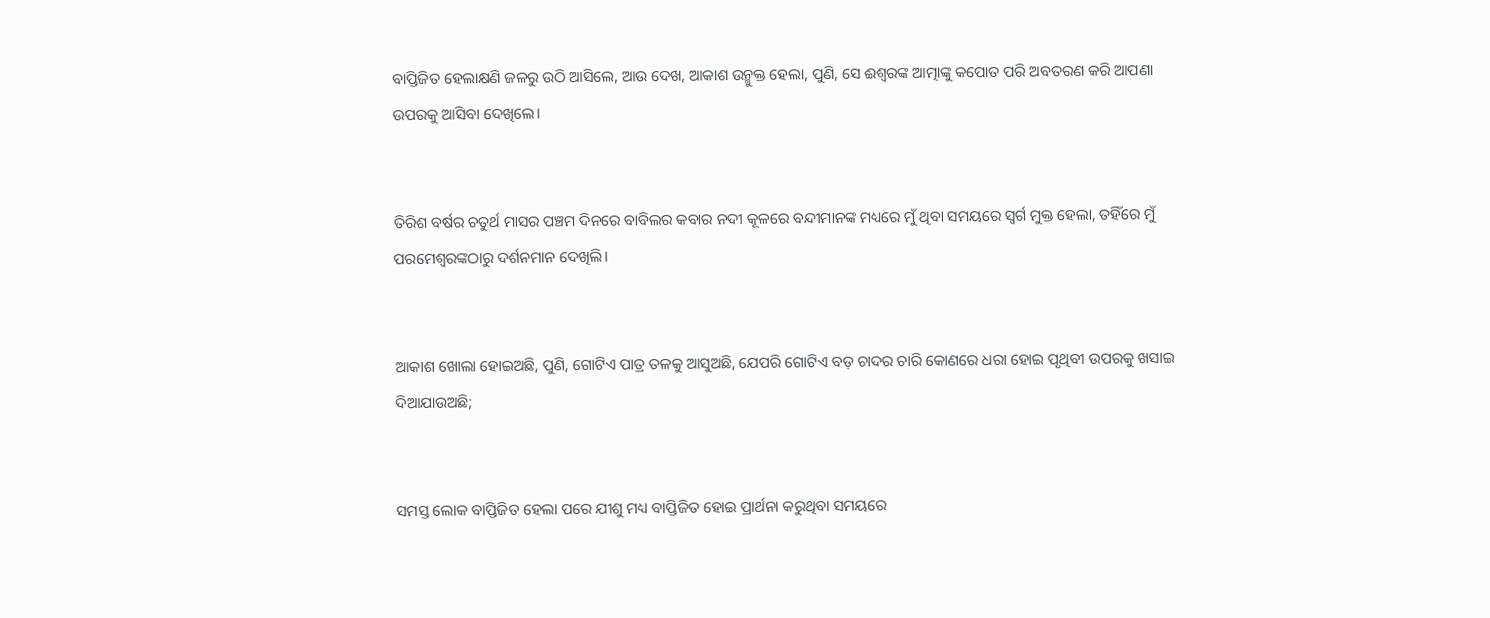ବାପ୍ତିଜିତ ହେଲାକ୍ଷଣି ଜଳରୁ ଉଠି ଆସିଲେ, ଆଉ ଦେଖ, ଆକାଶ ଉନ୍ମୁକ୍ତ ହେଲା, ପୁଣି, ସେ ଈଶ୍ବରଙ୍କ ଆତ୍ମାଙ୍କୁ କପୋତ ପରି ଅବତରଣ କରି ଆପଣା ଉପରକୁ ଆସିବା ଦେଖିଲେ।


ତିରିଶ ବର୍ଷର ଚତୁର୍ଥ ମାସର ପଞ୍ଚମ ଦିନରେ ବାବିଲର କବାର ନଦୀ କୂଳରେ ବନ୍ଦୀମାନଙ୍କ ମଧ୍ୟରେ ମୁଁ ଥିବା ସମୟରେ ସ୍ୱର୍ଗ ମୁକ୍ତ ହେଲା, ତହିଁରେ ମୁଁ ପରମେଶ୍ୱରଙ୍କଠାରୁ ଦର୍ଶନମାନ ଦେଖିଲି।


ଆକାଶ ଖୋଲା ହୋଇଅଛି, ପୁଣି, ଗୋଟିଏ ପାତ୍ର ତଳକୁ ଆସୁଅଛି, ଯେପରି ଗୋଟିଏ ବଡ଼ ଚାଦର ଚାରି କୋଣରେ ଧରା ହୋଇ ପୃଥିବୀ ଉପରକୁ ଖସାଇ ଦିଆଯାଉଅଛି;


ସମସ୍ତ ଲୋକ ବାପ୍ତିଜିତ ହେଲା ପରେ ଯୀଶୁ ମଧ୍ୟ ବାପ୍ତିଜିତ ହୋଇ ପ୍ରାର୍ଥନା କରୁଥିବା ସମୟରେ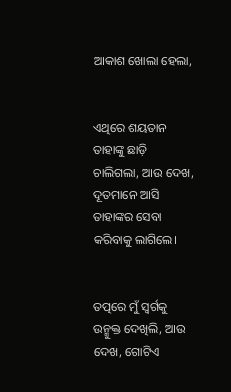ଆକାଶ ଖୋଲା ହେଲା,


ଏଥିରେ ଶୟତାନ ତାହାଙ୍କୁ ଛାଡ଼ି ଚାଲିଗଲା, ଆଉ ଦେଖ, ଦୂତମାନେ ଆସି ତାହାଙ୍କର ସେବା କରିବାକୁ ଲାଗିଲେ।


ତତ୍ପରେ ମୁଁ ସ୍ୱର୍ଗକୁ ଉନ୍ମୁକ୍ତ ଦେଖିଲି, ଆଉ ଦେଖ, ଗୋଟିଏ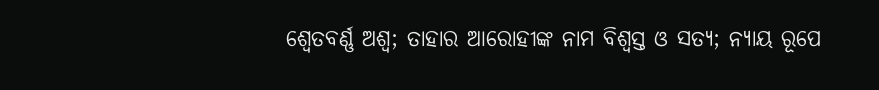ଶ୍ୱେତବର୍ଣ୍ଣ ଅଶ୍ୱ; ତାହାର ଆରୋହୀଙ୍କ ନାମ ବିଶ୍ୱସ୍ତ ଓ ସତ୍ୟ; ନ୍ୟାୟ ରୂପେ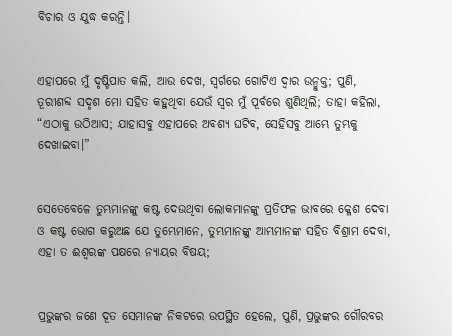ବିଚାର ଓ ଯୁଦ୍ଧ କରନ୍ତି।


ଏହାପରେ ମୁଁ ଦୃଷ୍ଟିପାତ କଲି, ଆଉ ଦେଖ, ସ୍ୱର୍ଗରେ ଗୋଟିଏ ଦ୍ୱାର ଉନ୍ମୁକ୍ତ; ପୁଣି, ତୂରୀଶବ୍ଦ ସଦୃଶ ମୋ ସହିତ କହୁଥିବା ଯେଉଁ ସ୍ୱର ମୁଁ ପୂର୍ବରେ ଶୁଣିଥିଲି; ତାହା କହିଲା, “ଏଠାକୁ ଉଠିଆସ; ଯାହାସବୁ ଏହାପରେ ଅବଶ୍ୟ ଘଟିବ, ସେହିସବୁ ଆମ୍ଭେ ତୁମ୍ଭକୁ ଦେଖାଇବା।”


ସେତେବେଳେ ତୁମ୍ଭମାନଙ୍କୁ କଷ୍ଟ ଦେଉଥିବା ଲୋକମାନଙ୍କୁ ପ୍ରତିଫଳ ଭାବରେ କ୍ଳେଶ ଦେବା ଓ କଷ୍ଟ ଭୋଗ କରୁଅଛ ଯେ ତୁମ୍ଭେମାନେ, ତୁମ୍ଭମାନଙ୍କୁ ଆମ୍ଭମାନଙ୍କ ସହିତ ବିଶ୍ରାମ ଦେବା, ଏହା ତ ଈଶ୍ବରଙ୍କ ପକ୍ଷରେ ନ୍ୟାୟର ବିଷୟ;


ପ୍ରଭୁଙ୍କର ଜଣେ ଦୂତ ସେମାନଙ୍କ ନିକଟରେ ଉପସ୍ଥିତ ହେଲେ, ପୁଣି, ପ୍ରଭୁଙ୍କର ଗୌରବର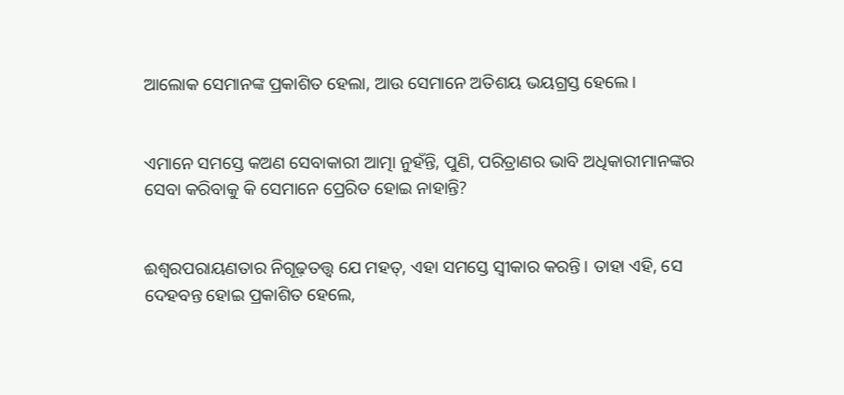ଆଲୋକ ସେମାନଙ୍କ ପ୍ରକାଶିତ ହେଲା, ଆଉ ସେମାନେ ଅତିଶୟ ଭୟଗ୍ରସ୍ତ ହେଲେ।


ଏମାନେ ସମସ୍ତେ କଅଣ ସେବାକାରୀ ଆତ୍ମା ନୁହଁନ୍ତି, ପୁଣି, ପରିତ୍ରାଣର ଭାବି ଅଧିକାରୀମାନଙ୍କର ସେବା କରିବାକୁ କି ସେମାନେ ପ୍ରେରିତ ହୋଇ ନାହାନ୍ତି?


ଈଶ୍ବରପରାୟଣତାର ନିଗୂଢ଼ତତ୍ତ୍ୱ ଯେ ମହତ୍, ଏହା ସମସ୍ତେ ସ୍ୱୀକାର କରନ୍ତି। ତାହା ଏହି, ସେ ଦେହବନ୍ତ ହୋଇ ପ୍ରକାଶିତ ହେଲେ,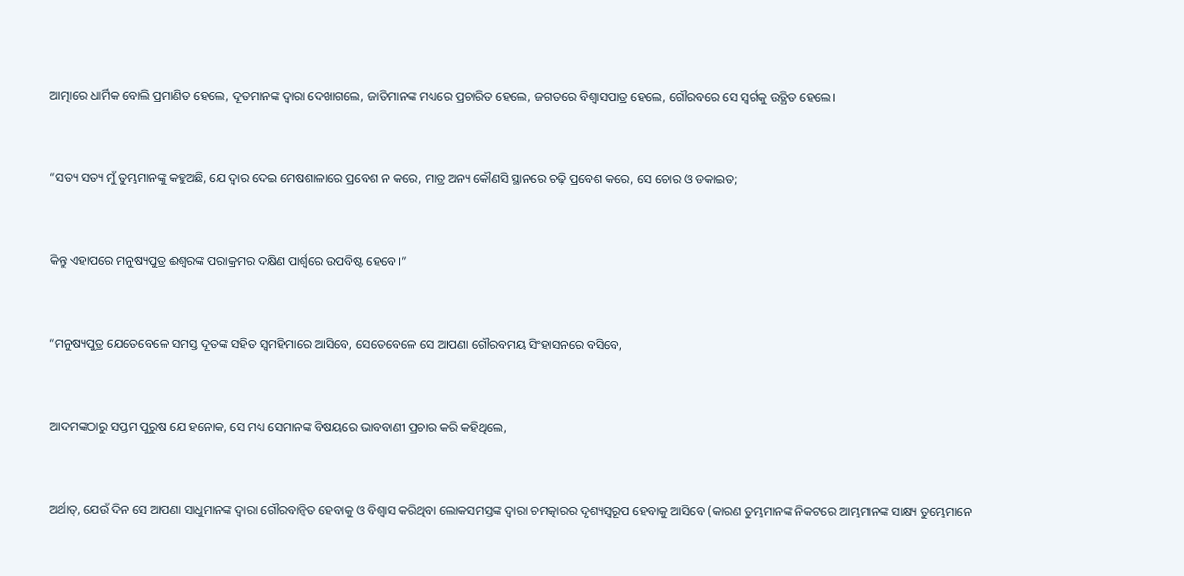ଆତ୍ମାରେ ଧାର୍ମିକ ବୋଲି ପ୍ରମାଣିତ ହେଲେ, ଦୂତମାନଙ୍କ ଦ୍ୱାରା ଦେଖାଗଲେ, ଜାତିମାନଙ୍କ ମଧ୍ୟରେ ପ୍ରଚାରିତ ହେଲେ, ଜଗତରେ ବିଶ୍ୱାସପାତ୍ର ହେଲେ, ଗୌରବରେ ସେ ସ୍ୱର୍ଗକୁ ଉତ୍ଥିତ ହେଲେ।


“ସତ୍ୟ ସତ୍ୟ ମୁଁ ତୁମ୍ଭମାନଙ୍କୁ କହୁଅଛି, ଯେ ଦ୍ୱାର ଦେଇ ମେଷଶାଳାରେ ପ୍ରବେଶ ନ କରେ, ମାତ୍ର ଅନ୍ୟ କୌଣସି ସ୍ଥାନରେ ଚଢ଼ି ପ୍ରବେଶ କରେ, ସେ ଚୋର ଓ ଡକାଇତ;


କିନ୍ତୁ ଏହାପରେ ମନୁଷ୍ୟପୁତ୍ର ଈଶ୍ବରଙ୍କ ପରାକ୍ରମର ଦକ୍ଷିଣ ପାର୍ଶ୍ୱରେ ଉପବିଷ୍ଟ ହେବେ।”


“ମନୁଷ୍ୟପୁତ୍ର ଯେତେବେଳେ ସମସ୍ତ ଦୂତଙ୍କ ସହିତ ସ୍ୱମହିମାରେ ଆସିବେ, ସେତେବେଳେ ସେ ଆପଣା ଗୌରବମୟ ସିଂହାସନରେ ବସିବେ,


ଆଦମଙ୍କଠାରୁ ସପ୍ତମ ପୁରୁଷ ଯେ ହନୋକ, ସେ ମଧ୍ୟ ସେମାନଙ୍କ ବିଷୟରେ ଭାବବାଣୀ ପ୍ରଚାର କରି କହିଥିଲେ,


ଅର୍ଥାତ୍‍, ଯେଉଁ ଦିନ ସେ ଆପଣା ସାଧୁମାନଙ୍କ ଦ୍ୱାରା ଗୌରବାନ୍ୱିତ ହେବାକୁ ଓ ବିଶ୍ୱାସ କରିଥିବା ଲୋକସମସ୍ତଙ୍କ ଦ୍ୱାରା ଚମତ୍କାରର ଦୃଶ୍ୟସ୍ୱରୂପ ହେବାକୁ ଆସିବେ (କାରଣ ତୁମ୍ଭମାନଙ୍କ ନିକଟରେ ଆମ୍ଭମାନଙ୍କ ସାକ୍ଷ୍ୟ ତୁମ୍ଭେମାନେ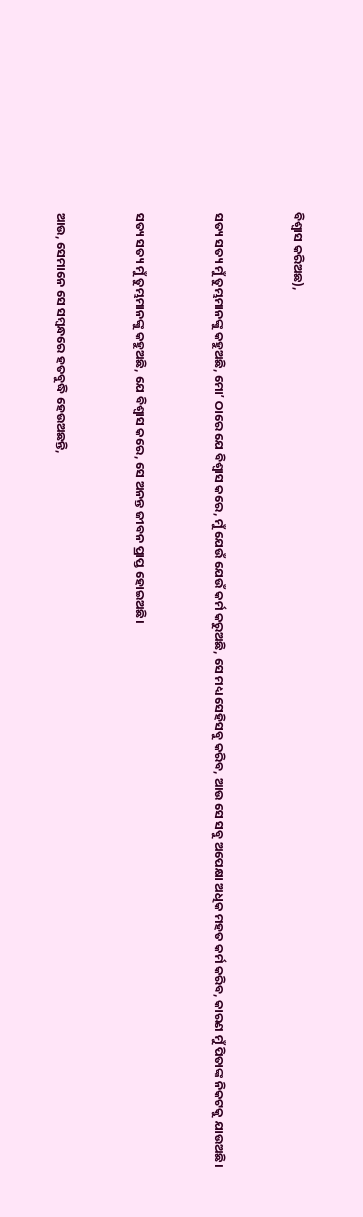ବିଶ୍ୱାସ କରିଅଛ),


ସତ୍ୟ ସତ୍ୟ ମୁଁ ତୁମ୍ଭମାନଙ୍କୁ କହୁଅଛି, ମୋʼ ଠାରେ ଯେ ବିଶ୍ୱାସ କରେ, ମୁଁ ଯେଉଁ ଯେଉଁ କର୍ମ କରୁଅଛି, ସେ ମଧ୍ୟ ସେହିସବୁ କରିବ, ଆଉ ସେ ସବୁ ଅପେକ୍ଷା ଅଧିକ ମହତ‍ କର୍ମ କରିବ, କାରଣ ମୁଁ ପିତାଙ୍କ ନିକଟକୁ ଯାଉଅଛି।


ସତ୍ୟ ସତ୍ୟ ମୁଁ ତୁମ୍ଭମାନଙ୍କୁ କହୁଅଛି, ଯେ ବିଶ୍ୱାସ କରେ, ସେ ଅନନ୍ତ ଜୀବନ ପ୍ରାପ୍ତ ହୋଇଅଛି।


ଆଉ, ସେମାନେ ସେ ସମ୍ବନ୍ଧରେ ହତବୁଦ୍ଧି ହେଉଅଛନ୍ତି,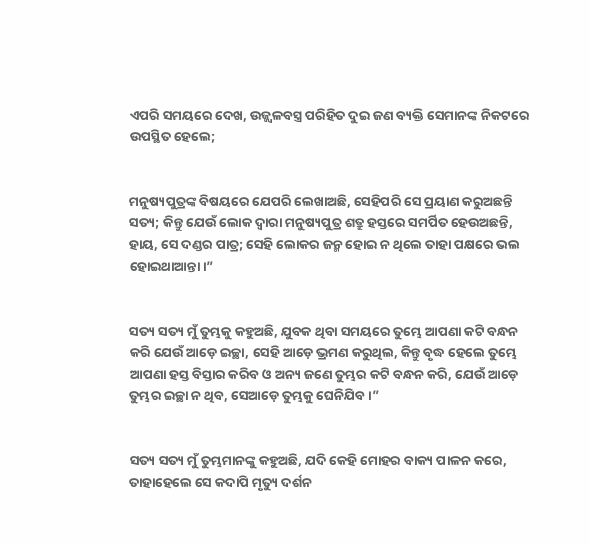ଏପରି ସମୟରେ ଦେଖ, ଉଜ୍ଜ୍ୱଳବସ୍ତ୍ର ପରିହିତ ଦୁଇ ଜଣ ବ୍ୟକ୍ତି ସେମାନଙ୍କ ନିକଟରେ ଉପସ୍ଥିତ ହେଲେ;


ମନୁଷ୍ୟପୁତ୍ରଙ୍କ ବିଷୟରେ ଯେପରି ଲେଖାଅଛି, ସେହିପରି ସେ ପ୍ରୟାଣ କରୁଅଛନ୍ତି ସତ୍ୟ; କିନ୍ତୁ ଯେଉଁ ଲୋକ ଦ୍ୱାରା ମନୁଷ୍ୟପୁତ୍ର ଶତ୍ରୁ ହସ୍ତରେ ସମର୍ପିତ ହେଉଅଛନ୍ତି, ହାୟ, ସେ ଦଣ୍ଡର ପାତ୍ର; ସେହି ଲୋକର ଜନ୍ମ ହୋଇ ନ ଥିଲେ ତାହା ପକ୍ଷରେ ଭଲ ହୋଇଥାଆନ୍ତା।”


ସତ୍ୟ ସତ୍ୟ ମୁଁ ତୁମ୍ଭକୁ କହୁଅଛି, ଯୁବକ ଥିବା ସମୟରେ ତୁମ୍ଭେ ଆପଣା କଟି ବନ୍ଧନ କରି ଯେଉଁ ଆଡ଼େ ଇଚ୍ଛା, ସେହି ଆଡ଼େ ଭ୍ରମଣ କରୁଥିଲ, କିନ୍ତୁ ବୃଦ୍ଧ ହେଲେ ତୁମ୍ଭେ ଆପଣା ହସ୍ତ ବିସ୍ତାର କରିବ ଓ ଅନ୍ୟ ଜଣେ ତୁମ୍ଭର କଟି ବନ୍ଧନ କରି, ଯେଉଁ ଆଡ଼େ ତୁମ୍ଭର ଇଚ୍ଛା ନ ଥିବ, ସେଆଡ଼େ ତୁମ୍ଭକୁ ଘେନିଯିବ।”


ସତ୍ୟ ସତ୍ୟ ମୁଁ ତୁମ୍ଭମାନଙ୍କୁ କହୁଅଛି, ଯଦି କେହି ମୋହର ବାକ୍ୟ ପାଳନ କରେ, ତାହାହେଲେ ସେ କଦାପି ମୃତ୍ୟୁ ଦର୍ଶନ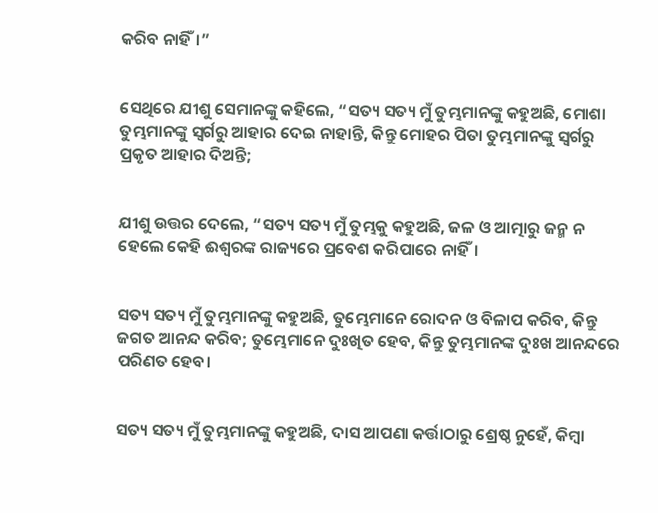କରିବ ନାହିଁ।”


ସେଥିରେ ଯୀଶୁ ସେମାନଙ୍କୁ କହିଲେ, “ସତ୍ୟ ସତ୍ୟ ମୁଁ ତୁମ୍ଭମାନଙ୍କୁ କହୁଅଛି, ମୋଶା ତୁମ୍ଭମାନଙ୍କୁ ସ୍ୱର୍ଗରୁ ଆହାର ଦେଇ ନାହାନ୍ତି, କିନ୍ତୁ ମୋହର ପିତା ତୁମ୍ଭମାନଙ୍କୁ ସ୍ୱର୍ଗରୁ ପ୍ରକୃତ ଆହାର ଦିଅନ୍ତି;


ଯୀଶୁ ଉତ୍ତର ଦେଲେ, “ସତ୍ୟ ସତ୍ୟ ମୁଁ ତୁମ୍ଭକୁ କହୁଅଛି, ଜଳ ଓ ଆତ୍ମାରୁ ଜନ୍ମ ନ ହେଲେ କେହି ଈଶ୍ବରଙ୍କ ରାଜ୍ୟରେ ପ୍ରବେଶ କରିପାରେ ନାହିଁ।


ସତ୍ୟ ସତ୍ୟ ମୁଁ ତୁମ୍ଭମାନଙ୍କୁ କହୁଅଛି, ତୁମ୍ଭେମାନେ ରୋଦନ ଓ ବିଳାପ କରିବ, କିନ୍ତୁ ଜଗତ ଆନନ୍ଦ କରିବ; ତୁମ୍ଭେମାନେ ଦୁଃଖିତ ହେବ, କିନ୍ତୁ ତୁମ୍ଭମାନଙ୍କ ଦୁଃଖ ଆନନ୍ଦରେ ପରିଣତ ହେବ।


ସତ୍ୟ ସତ୍ୟ ମୁଁ ତୁମ୍ଭମାନଙ୍କୁ କହୁଅଛି, ଦାସ ଆପଣା କର୍ତ୍ତାଠାରୁ ଶ୍ରେଷ୍ଠ ନୁହେଁ, କିମ୍ବା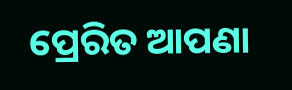ପ୍ରେରିତ ଆପଣା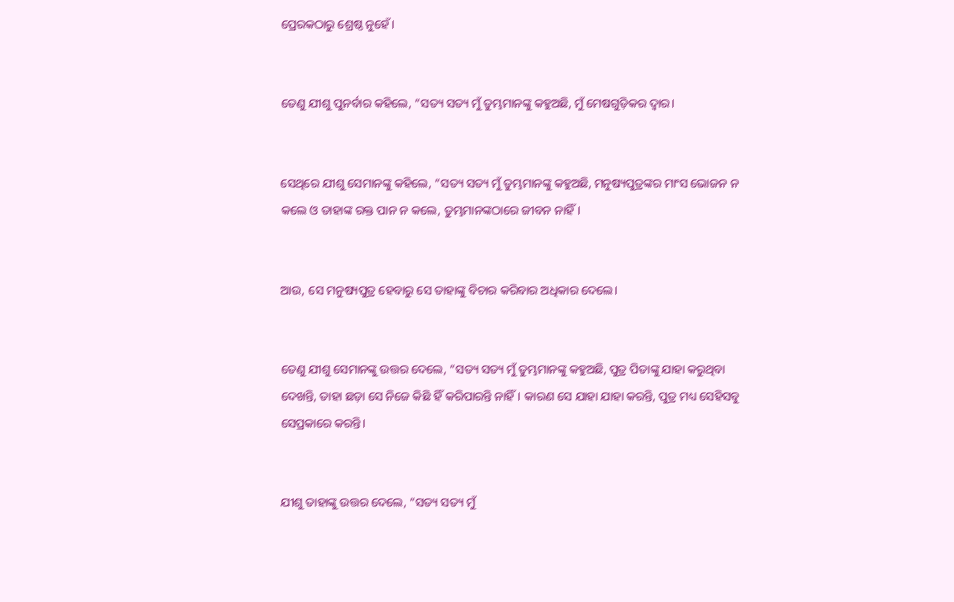ପ୍ରେରକଠାରୁ ଶ୍ରେଷ୍ଠ ନୁହେଁ।


ତେଣୁ ଯୀଶୁ ପୁନର୍ବାର କହିଲେ, “ସତ୍ୟ ସତ୍ୟ ମୁଁ ତୁମ୍ଭମାନଙ୍କୁ କହୁଅଛି, ମୁଁ ମେଷଗୁଡ଼ିକର ଦ୍ୱାର।


ସେଥିରେ ଯୀଶୁ ସେମାନଙ୍କୁ କହିଲେ, “ସତ୍ୟ ସତ୍ୟ ମୁଁ ତୁମ୍ଭମାନଙ୍କୁ କହୁଅଛି, ମନୁଷ୍ୟପୁତ୍ରଙ୍କର ମାଂସ ଭୋଜନ ନ କଲେ ଓ ତାହାଙ୍କ ରକ୍ତ ପାନ ନ କଲେ, ତୁମ୍ଭମାନଙ୍କଠାରେ ଜୀବନ ନାହିଁ।


ଆଉ, ସେ ମନୁଷ୍ୟପୁତ୍ର ହେବାରୁ ସେ ତାହାଙ୍କୁ ବିଚାର କରିବାର ଅଧିକାର ଦେଲେ।


ତେଣୁ ଯୀଶୁ ସେମାନଙ୍କୁ ଉତ୍ତର ଦେଲେ, “ସତ୍ୟ ସତ୍ୟ ମୁଁ ତୁମ୍ଭମାନଙ୍କୁ କହୁଅଛି, ପୁତ୍ର ପିତାଙ୍କୁ ଯାହା କରୁଥିବା ଦେଖନ୍ତି, ତାହା ଛଡ଼ା ସେ ନିଜେ କିଛି ହିଁ କରିପାରନ୍ତି ନାହିଁ। କାରଣ ସେ ଯାହା ଯାହା କରନ୍ତି, ପୁତ୍ର ମଧ୍ୟ ସେହିସବୁ ସେପ୍ରକାରେ କରନ୍ତି।


ଯୀଶୁ ତାହାଙ୍କୁ ଉତ୍ତର ଦେଲେ, “ସତ୍ୟ ସତ୍ୟ ମୁଁ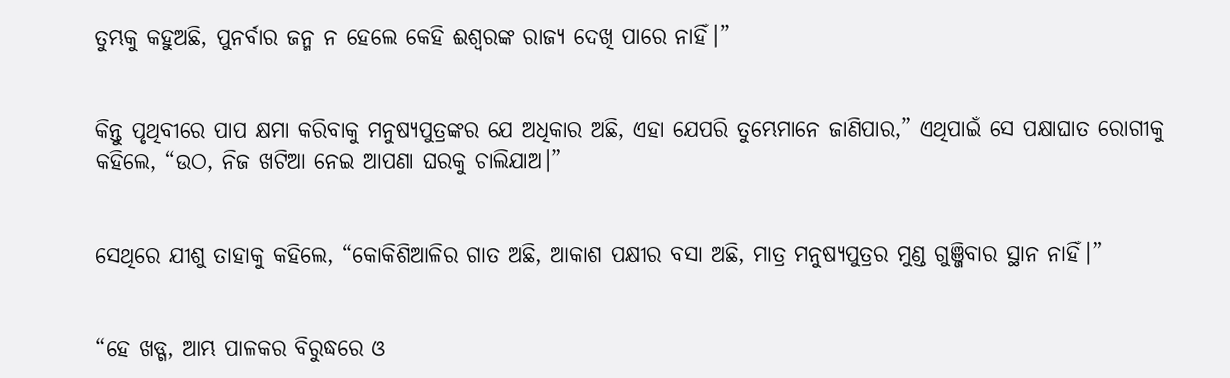ତୁମ୍ଭକୁ କହୁଅଛି, ପୁନର୍ବାର ଜନ୍ମ ନ ହେଲେ କେହି ଈଶ୍ବରଙ୍କ ରାଜ୍ୟ ଦେଖି ପାରେ ନାହିଁ।”


କିନ୍ତୁ ପୃଥିବୀରେ ପାପ କ୍ଷମା କରିବାକୁ ମନୁଷ୍ୟପୁତ୍ରଙ୍କର ଯେ ଅଧିକାର ଅଛି, ଏହା ଯେପରି ତୁମ୍ଭେମାନେ ଜାଣିପାର,” ଏଥିପାଇଁ ସେ ପକ୍ଷାଘାତ ରୋଗୀକୁ କହିଲେ, “ଉଠ, ନିଜ ଖଟିଆ ନେଇ ଆପଣା ଘରକୁ ଚାଲିଯାଅ।”


ସେଥିରେ ଯୀଶୁ ତାହାକୁ କହିଲେ, “କୋକିଶିଆଳିର ଗାତ ଅଛି, ଆକାଶ ପକ୍ଷୀର ବସା ଅଛି, ମାତ୍ର ମନୁଷ୍ୟପୁତ୍ରର ମୁଣ୍ଡ ଗୁଞ୍ଜିବାର ସ୍ଥାନ ନାହିଁ।”


“ହେ ଖଡ୍ଗ, ଆମ୍ଭ ପାଳକର ବିରୁଦ୍ଧରେ ଓ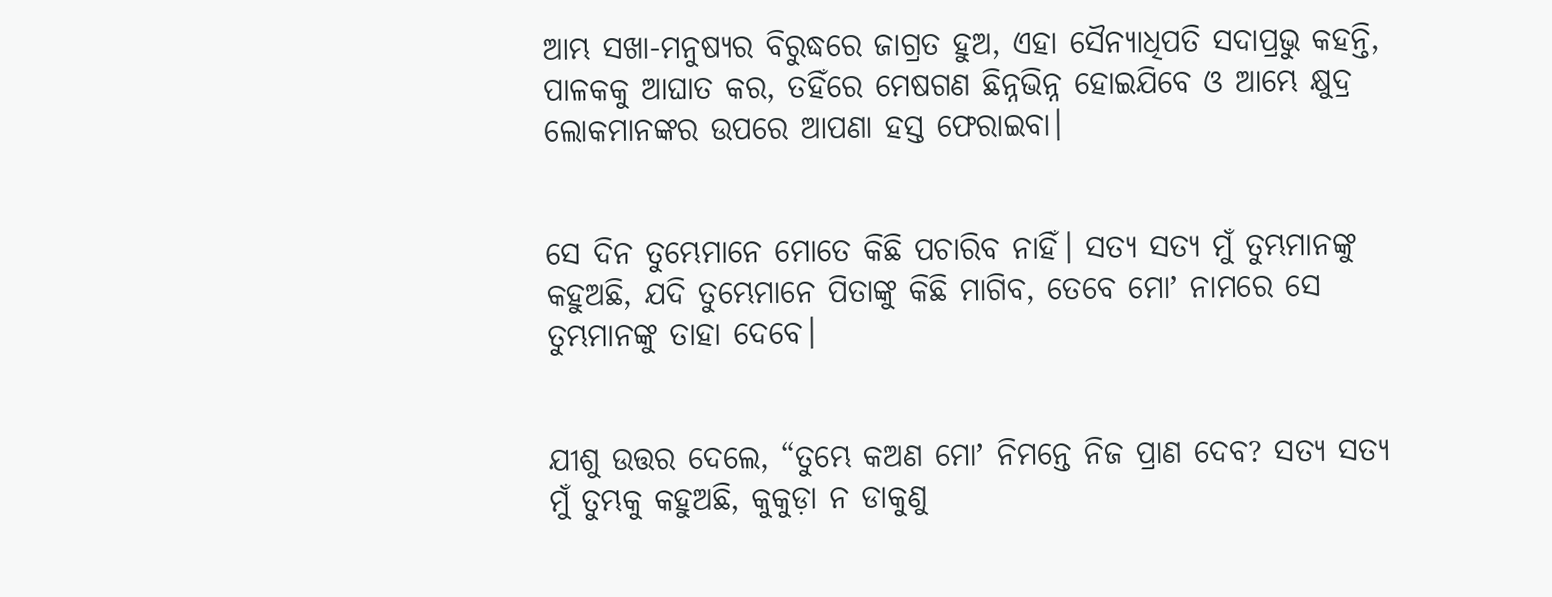ଆମ୍ଭ ସଖା-ମନୁଷ୍ୟର ବିରୁଦ୍ଧରେ ଜାଗ୍ରତ ହୁଅ, ଏହା ସୈନ୍ୟାଧିପତି ସଦାପ୍ରଭୁ କହନ୍ତି, ପାଳକକୁ ଆଘାତ କର, ତହିଁରେ ମେଷଗଣ ଛିନ୍ନଭିନ୍ନ ହୋଇଯିବେ ଓ ଆମ୍ଭେ କ୍ଷୁଦ୍ର ଲୋକମାନଙ୍କର ଉପରେ ଆପଣା ହସ୍ତ ଫେରାଇବା।


ସେ ଦିନ ତୁମ୍ଭେମାନେ ମୋତେ କିଛି ପଚାରିବ ନାହିଁ। ସତ୍ୟ ସତ୍ୟ ମୁଁ ତୁମ୍ଭମାନଙ୍କୁ କହୁଅଛି, ଯଦି ତୁମ୍ଭେମାନେ ପିତାଙ୍କୁ କିଛି ମାଗିବ, ତେବେ ମୋʼ ନାମରେ ସେ ତୁମ୍ଭମାନଙ୍କୁ ତାହା ଦେବେ।


ଯୀଶୁ ଉତ୍ତର ଦେଲେ, “ତୁମ୍ଭେ କଅଣ ମୋʼ ନିମନ୍ତେ ନିଜ ପ୍ରାଣ ଦେବ? ସତ୍ୟ ସତ୍ୟ ମୁଁ ତୁମ୍ଭକୁ କହୁଅଛି, କୁକୁଡ଼ା ନ ଡାକୁଣୁ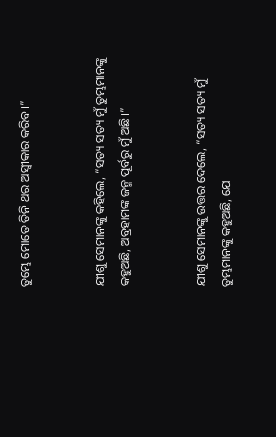ତୁମ୍ଭେ ମୋତେ ତିନି ଥର ଅସ୍ୱୀକାର କରିବ।”


ଯୀଶୁ ସେମାନଙ୍କୁ କହିଲେ, “ସତ୍ୟ ସତ୍ୟ ମୁଁ ତୁମ୍ଭମାନଙ୍କୁ କହୁଅଛି, ଅବ୍ରହାମଙ୍କ ଜନ୍ମ ପୂର୍ବରୁ ମୁଁ ଅଛି।”


ଯୀଶୁ ସେମାନଙ୍କୁ ଉତ୍ତର ଦେଲେ, “ସତ୍ୟ ସତ୍ୟ ମୁଁ ତୁମ୍ଭମାନଙ୍କୁ କହୁଅଛି, ଯେ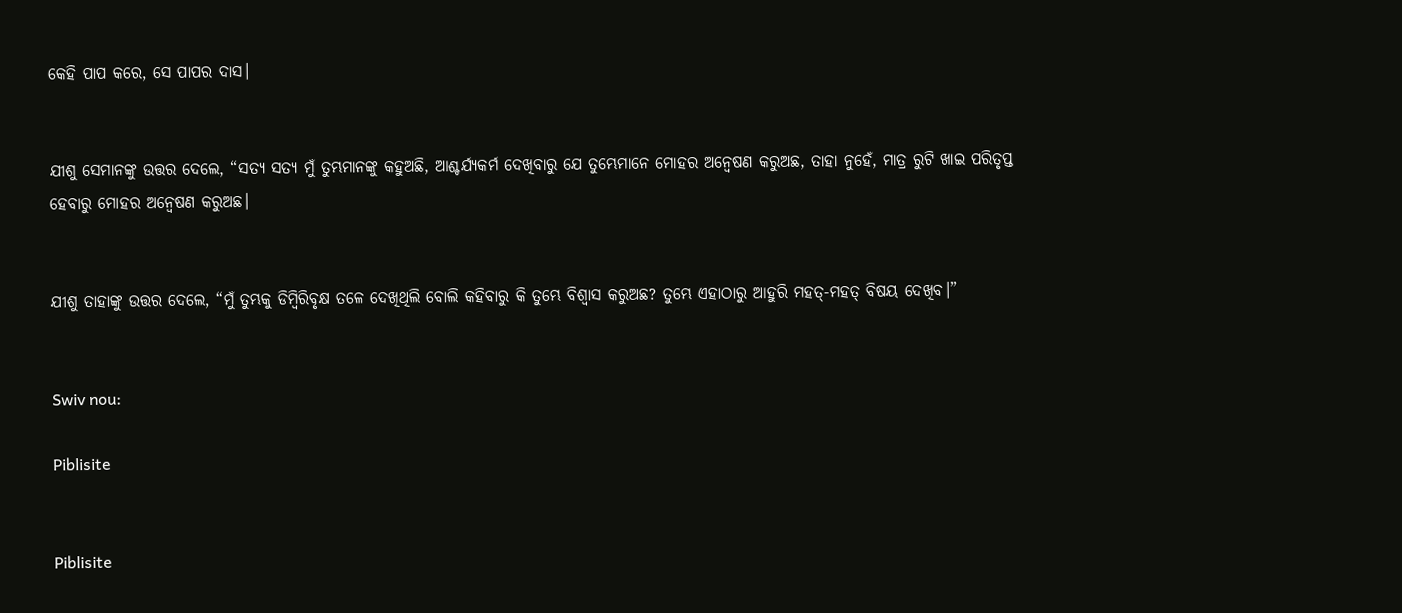କେହି ପାପ କରେ, ସେ ପାପର ଦାସ।


ଯୀଶୁ ସେମାନଙ୍କୁ ଉତ୍ତର ଦେଲେ, “ସତ୍ୟ ସତ୍ୟ ମୁଁ ତୁମ୍ଭମାନଙ୍କୁ କହୁଅଛି, ଆଶ୍ଚର୍ଯ୍ୟକର୍ମ ଦେଖିବାରୁ ଯେ ତୁମ୍ଭେମାନେ ମୋହର ଅନ୍ୱେଷଣ କରୁଅଛ, ତାହା ନୁହେଁ, ମାତ୍ର ରୁଟି ଖାଇ ପରିତୃପ୍ତ ହେବାରୁ ମୋହର ଅନ୍ୱେଷଣ କରୁଅଛ।


ଯୀଶୁ ତାହାଙ୍କୁ ଉତ୍ତର ଦେଲେ, “ମୁଁ ତୁମ୍ଭକୁ ଡିମ୍ବିରିବୃକ୍ଷ ତଳେ ଦେଖିଥିଲି ବୋଲି କହିବାରୁ କି ତୁମ୍ଭେ ବିଶ୍ୱାସ କରୁଅଛ? ତୁମ୍ଭେ ଏହାଠାରୁ ଆହୁରି ମହତ‍୍-ମହତ‍୍ ବିଷୟ ଦେଖିବ।”


Swiv nou:

Piblisite


Piblisite